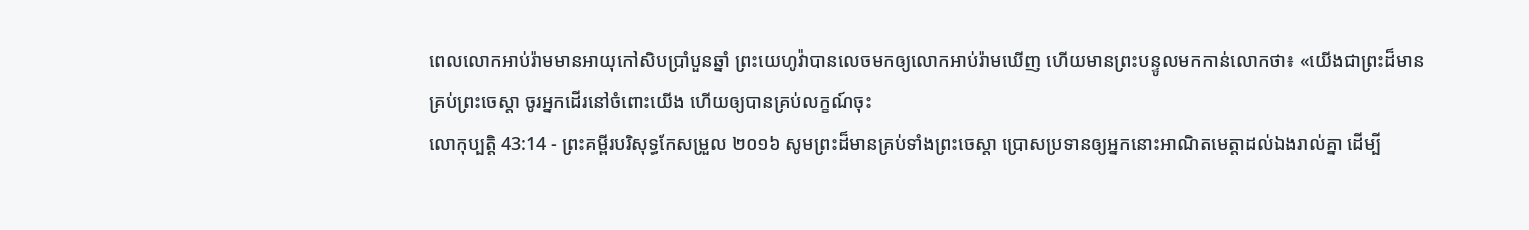ពេលលោកអាប់រ៉ាមមានអាយុកៅសិបប្រាំបួនឆ្នាំ ព្រះយេហូវ៉ាបានលេចមកឲ្យលោកអាប់រ៉ាមឃើញ ហើយមានព្រះបន្ទូលមកកាន់លោកថា៖ «យើងជាព្រះដ៏មានគ្រប់ព្រះចេស្តា ចូរអ្នកដើរនៅចំពោះយើង ហើយឲ្យបានគ្រប់លក្ខណ៍ចុះ
លោកុប្បត្តិ 43:14 - ព្រះគម្ពីរបរិសុទ្ធកែសម្រួល ២០១៦ សូមព្រះដ៏មានគ្រប់ទាំងព្រះចេស្តា ប្រោសប្រទានឲ្យអ្នកនោះអាណិតមេត្តាដល់ឯងរាល់គ្នា ដើម្បី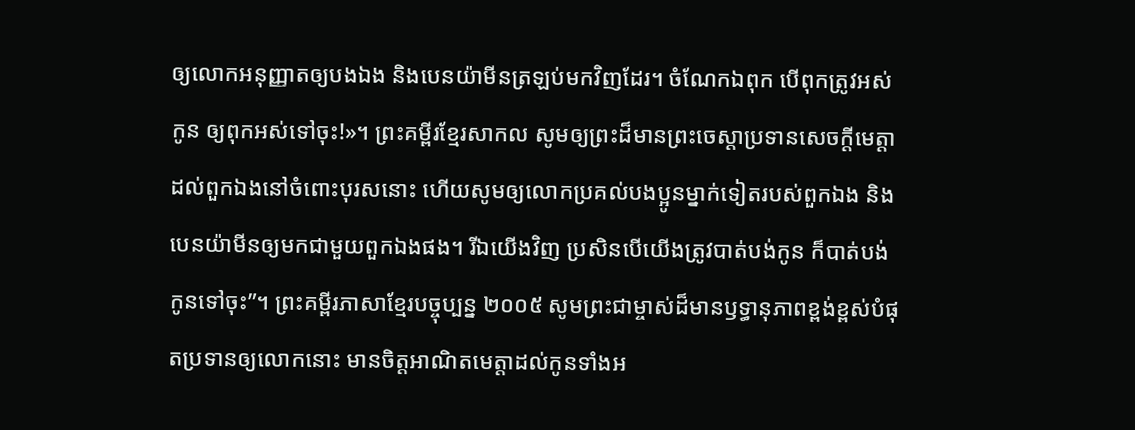ឲ្យលោកអនុញ្ញាតឲ្យបងឯង និងបេនយ៉ាមីនត្រឡប់មកវិញដែរ។ ចំណែកឯពុក បើពុកត្រូវអស់កូន ឲ្យពុកអស់ទៅចុះ!»។ ព្រះគម្ពីរខ្មែរសាកល សូមឲ្យព្រះដ៏មានព្រះចេស្ដាប្រទានសេចក្ដីមេត្តាដល់ពួកឯងនៅចំពោះបុរសនោះ ហើយសូមឲ្យលោកប្រគល់បងប្អូនម្នាក់ទៀតរបស់ពួកឯង និងបេនយ៉ាមីនឲ្យមកជាមួយពួកឯងផង។ រីឯយើងវិញ ប្រសិនបើយើងត្រូវបាត់បង់កូន ក៏បាត់បង់កូនទៅចុះ”។ ព្រះគម្ពីរភាសាខ្មែរបច្ចុប្បន្ន ២០០៥ សូមព្រះជាម្ចាស់ដ៏មានឫទ្ធានុភាពខ្ពង់ខ្ពស់បំផុតប្រទានឲ្យលោកនោះ មានចិត្តអាណិតមេត្តាដល់កូនទាំងអ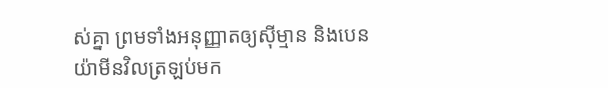ស់គ្នា ព្រមទាំងអនុញ្ញាតឲ្យស៊ីម្មាន និងបេនយ៉ាមីនវិលត្រឡប់មក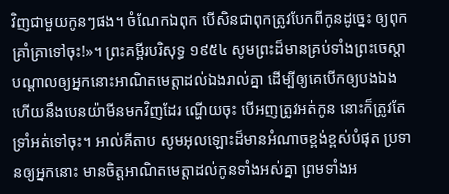វិញជាមួយកូនៗផង។ ចំណែកឯពុក បើសិនជាពុកត្រូវបែកពីកូនដូច្នេះ ឲ្យពុកគ្រាំគ្រាទៅចុះ!»។ ព្រះគម្ពីរបរិសុទ្ធ ១៩៥៤ សូមព្រះដ៏មានគ្រប់ទាំងព្រះចេស្តា បណ្តាលឲ្យអ្នកនោះអាណិតមេត្តាដល់ឯងរាល់គ្នា ដើម្បីឲ្យគេបើកឲ្យបងឯង ហើយនឹងបេនយ៉ាមីនមកវិញដែរ ណ្ហើយចុះ បើអញត្រូវអត់កូន នោះក៏ត្រូវតែទ្រាំអត់ទៅចុះ។ អាល់គីតាប សូមអុលឡោះដ៏មានអំណាចខ្ពង់ខ្ពស់បំផុត ប្រទានឲ្យអ្នកនោះ មានចិត្តអាណិតមេត្តាដល់កូនទាំងអស់គ្នា ព្រមទាំងអ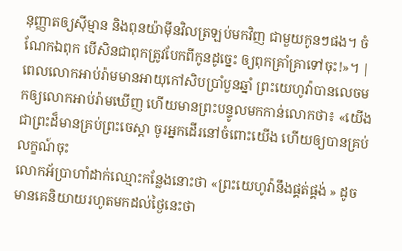នុញ្ញាតឲ្យស៊ីម្មាន និងពុនយ៉ាម៉ីនវិលត្រឡប់មកវិញ ជាមួយកូនៗផង។ ចំណែកឯពុក បើសិនជាពុកត្រូវបែកពីកូនដូច្នេះ ឲ្យពុកគ្រាំគ្រាទៅចុះ!»។ |
ពេលលោកអាប់រ៉ាមមានអាយុកៅសិបប្រាំបួនឆ្នាំ ព្រះយេហូវ៉ាបានលេចមកឲ្យលោកអាប់រ៉ាមឃើញ ហើយមានព្រះបន្ទូលមកកាន់លោកថា៖ «យើងជាព្រះដ៏មានគ្រប់ព្រះចេស្តា ចូរអ្នកដើរនៅចំពោះយើង ហើយឲ្យបានគ្រប់លក្ខណ៍ចុះ
លោកអ័ប្រាហាំដាក់ឈ្មោះកន្លែងនោះថា «ព្រះយេហូវ៉ានឹងផ្គត់ផ្គង់ » ដូចមានគេនិយាយរហូតមកដល់ថ្ងៃនេះថា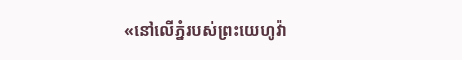«នៅលើភ្នំរបស់ព្រះយេហូវ៉ា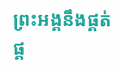ព្រះអង្គនឹងផ្គត់ផ្គ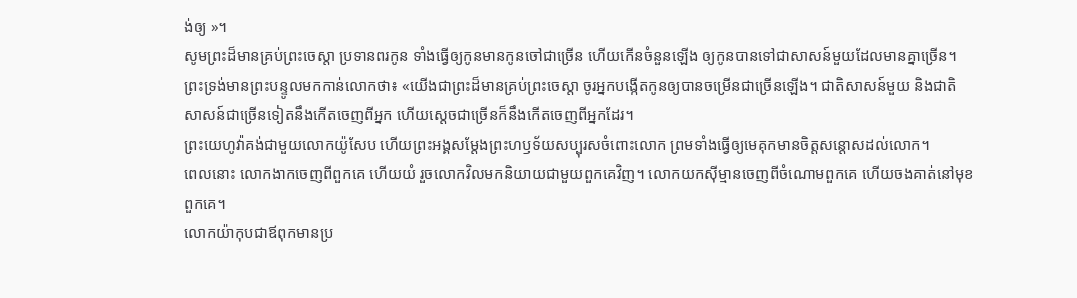ង់ឲ្យ »។
សូមព្រះដ៏មានគ្រប់ព្រះចេស្តា ប្រទានពរកូន ទាំងធ្វើឲ្យកូនមានកូនចៅជាច្រើន ហើយកើនចំនួនឡើង ឲ្យកូនបានទៅជាសាសន៍មួយដែលមានគ្នាច្រើន។
ព្រះទ្រង់មានព្រះបន្ទូលមកកាន់លោកថា៖ «យើងជាព្រះដ៏មានគ្រប់ព្រះចេស្តា ចូរអ្នកបង្កើតកូនឲ្យបានចម្រើនជាច្រើនឡើង។ ជាតិសាសន៍មួយ និងជាតិសាសន៍ជាច្រើនទៀតនឹងកើតចេញពីអ្នក ហើយស្តេចជាច្រើនក៏នឹងកើតចេញពីអ្នកដែរ។
ព្រះយេហូវ៉ាគង់ជាមួយលោកយ៉ូសែប ហើយព្រះអង្គសម្ដែងព្រះហឫទ័យសប្បុរសចំពោះលោក ព្រមទាំងធ្វើឲ្យមេគុកមានចិត្តសន្ដោសដល់លោក។
ពេលនោះ លោកងាកចេញពីពួកគេ ហើយយំ រួចលោកវិលមកនិយាយជាមួយពួកគេវិញ។ លោកយកស៊ីម្មានចេញពីចំណោមពួកគេ ហើយចងគាត់នៅមុខពួកគេ។
លោកយ៉ាកុបជាឪពុកមានប្រ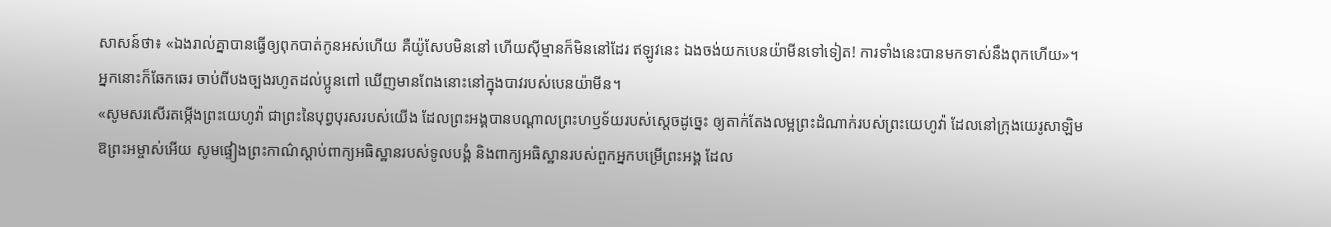សាសន៍ថា៖ «ឯងរាល់គ្នាបានធ្វើឲ្យពុកបាត់កូនអស់ហើយ គឺយ៉ូសែបមិននៅ ហើយស៊ីម្មានក៏មិននៅដែរ ឥឡូវនេះ ឯងចង់យកបេនយ៉ាមីនទៅទៀត! ការទាំងនេះបានមកទាស់នឹងពុកហើយ»។
អ្នកនោះក៏ឆែកឆេរ ចាប់ពីបងច្បងរហូតដល់ប្អូនពៅ ឃើញមានពែងនោះនៅក្នុងបាវរបស់បេនយ៉ាមីន។
«សូមសរសើរតម្កើងព្រះយេហូវ៉ា ជាព្រះនៃបុព្វបុរសរបស់យើង ដែលព្រះអង្គបានបណ្ដាលព្រះហឫទ័យរបស់ស្តេចដូច្នេះ ឲ្យតាក់តែងលម្អព្រះដំណាក់របស់ព្រះយេហូវ៉ា ដែលនៅក្រុងយេរូសាឡិម
ឱព្រះអម្ចាស់អើយ សូមផ្ទៀងព្រះកាណ៌ស្តាប់ពាក្យអធិស្ឋានរបស់ទូលបង្គំ និងពាក្យអធិស្ឋានរបស់ពួកអ្នកបម្រើព្រះអង្គ ដែល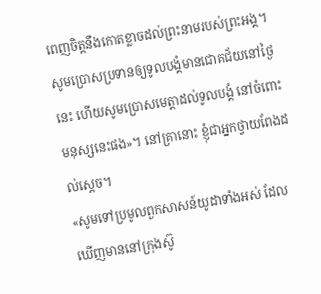ពេញចិត្តនឹងកោតខ្លាចដល់ព្រះនាមរបស់ព្រះអង្គ។ សូមប្រោសប្រទានឲ្យទូលបង្គំមានជោគជ័យនៅថ្ងៃនេះ ហើយសូមប្រោសមេត្តាដល់ទូលបង្គំ នៅចំពោះមនុស្សនេះផង»។ នៅគ្រានោះ ខ្ញុំជាអ្នកថ្វាយពែងដល់ស្តេច។
«សូមទៅប្រមូលពួកសាសន៍យូដាទាំងអស់ ដែលឃើញមាននៅក្រុងស៊ូ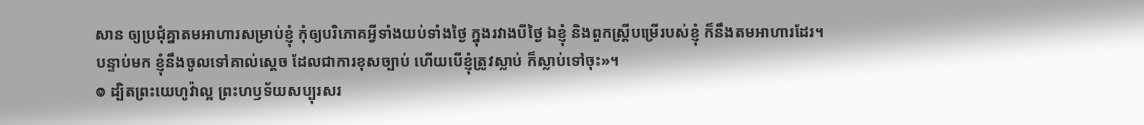សាន ឲ្យប្រជុំគ្នាតមអាហារសម្រាប់ខ្ញុំ កុំឲ្យបរិភោគអ្វីទាំងយប់ទាំងថ្ងៃ ក្នុងរវាងបីថ្ងៃ ឯខ្ញុំ និងពួកស្ត្រីបម្រើរបស់ខ្ញុំ ក៏នឹងតមអាហារដែរ។ បន្ទាប់មក ខ្ញុំនឹងចូលទៅគាល់ស្តេច ដែលជាការខុសច្បាប់ ហើយបើខ្ញុំត្រូវស្លាប់ ក៏ស្លាប់ទៅចុះ»។
៙ ដ្បិតព្រះយេហូវ៉ាល្អ ព្រះហឫទ័យសប្បុរសរ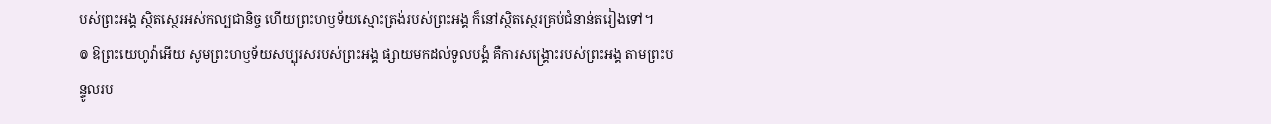បស់ព្រះអង្គ ស្ថិតស្ថេរអស់កល្បជានិច្ច ហើយព្រះហឫទ័យស្មោះត្រង់របស់ព្រះអង្គ ក៏នៅស្ថិតស្ថេរគ្រប់ជំនាន់តរៀងទៅ។
៙ ឱព្រះយេហូវ៉ាអើយ សូមព្រះហឫទ័យសប្បុរសរបស់ព្រះអង្គ ផ្សាយមកដល់ទូលបង្គំ គឺការសង្គ្រោះរបស់ព្រះអង្គ តាមព្រះបន្ទូលរប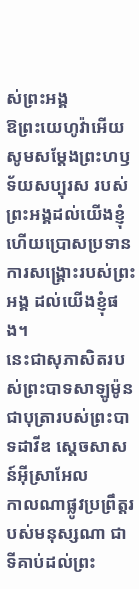ស់ព្រះអង្គ
ឱព្រះយេហូវ៉ាអើយ សូមសម្ដែងព្រះហឫទ័យសប្បុរស របស់ព្រះអង្គដល់យើងខ្ញុំ ហើយប្រោសប្រទានការសង្គ្រោះរបស់ព្រះអង្គ ដល់យើងខ្ញុំផង។
នេះជាសុភាសិតរបស់ព្រះបាទសាឡូម៉ូន ជាបុត្រារបស់ព្រះបាទដាវីឌ ស្តេចសាសន៍អ៊ីស្រាអែល
កាលណាផ្លូវប្រព្រឹត្តរបស់មនុស្សណា ជាទីគាប់ដល់ព្រះ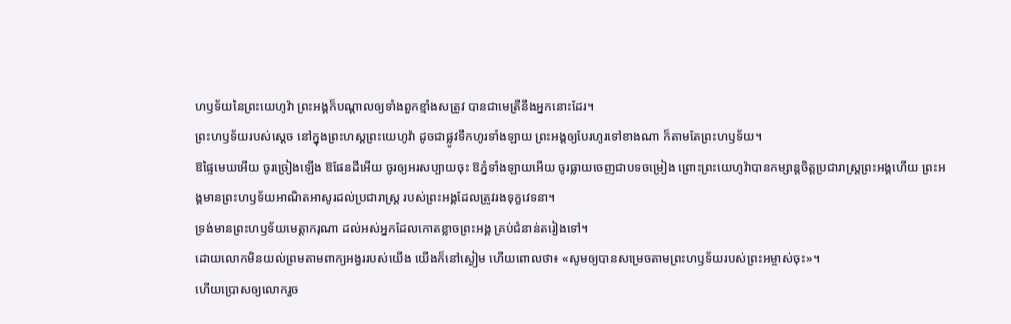ហឫទ័យនៃព្រះយេហូវ៉ា ព្រះអង្គក៏បណ្ដាលឲ្យទាំងពួកខ្មាំងសត្រូវ បានជាមេត្រីនឹងអ្នកនោះដែរ។
ព្រះហឫទ័យរបស់ស្តេច នៅក្នុងព្រះហស្តព្រះយេហូវ៉ា ដូចជាផ្លូវទឹកហូរទាំងឡាយ ព្រះអង្គឲ្យបែរហូរទៅខាងណា ក៏តាមតែព្រះហឫទ័យ។
ឱផ្ទៃមេឃអើយ ចូរច្រៀងឡើង ឱផែនដីអើយ ចូរឲ្យអរសប្បាយចុះ ឱភ្នំទាំងឡាយអើយ ចូរធ្លាយចេញជាបទចម្រៀង ព្រោះព្រះយេហូវ៉ាបានកម្សាន្តចិត្តប្រជារាស្ត្រព្រះអង្គហើយ ព្រះអង្គមានព្រះហឫទ័យអាណិតអាសូរដល់ប្រជារាស្ត្រ របស់ព្រះអង្គដែលត្រូវរងទុក្ខវេទនា។
ទ្រង់មានព្រះហឫទ័យមេត្តាករុណា ដល់អស់អ្នកដែលកោតខ្លាចព្រះអង្គ គ្រប់ជំនាន់តរៀងទៅ។
ដោយលោកមិនយល់ព្រមតាមពាក្យអង្វររបស់យើង យើងក៏នៅស្ងៀម ហើយពោលថា៖ «សូមឲ្យបានសម្រេចតាមព្រះហឫទ័យរបស់ព្រះអម្ចាស់ចុះ»។
ហើយប្រោសឲ្យលោករួច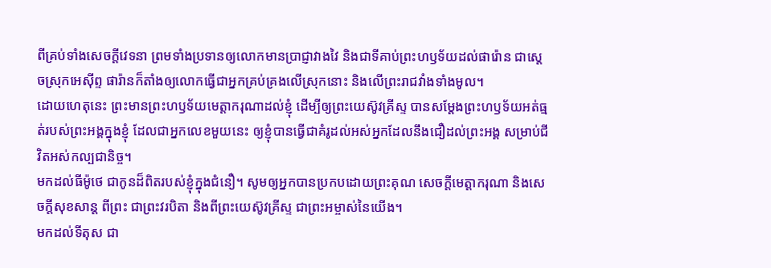ពីគ្រប់ទាំងសេចក្តីវេទនា ព្រមទាំងប្រទានឲ្យលោកមានប្រាជ្ញាវាងវៃ និងជាទីគាប់ព្រះហឫទ័យដល់ផារ៉ោន ជាស្តេចស្រុកអេស៊ីព្ទ ផារ៉ានក៏តាំងឲ្យលោកធ្វើជាអ្នកគ្រប់គ្រងលើស្រុកនោះ និងលើព្រះរាជវាំងទាំងមូល។
ដោយហេតុនេះ ព្រះមានព្រះហឫទ័យមេត្តាករុណាដល់ខ្ញុំ ដើម្បីឲ្យព្រះយេស៊ូវគ្រីស្ទ បានសម្តែងព្រះហឫទ័យអត់ធ្មត់របស់ព្រះអង្គក្នុងខ្ញុំ ដែលជាអ្នកលេខមួយនេះ ឲ្យខ្ញុំបានធ្វើជាគំរូដល់អស់អ្នកដែលនឹងជឿដល់ព្រះអង្គ សម្រាប់ជីវិតអស់កល្បជានិច្ច។
មកដល់ធីម៉ូថេ ជាកូនដ៏ពិតរបស់ខ្ញុំក្នុងជំនឿ។ សូមឲ្យអ្នកបានប្រកបដោយព្រះគុណ សេចក្ដីមេត្តាករុណា និងសេចក្ដីសុខសាន្ត ពីព្រះ ជាព្រះវរបិតា និងពីព្រះយេស៊ូវគ្រីស្ទ ជាព្រះអម្ចាស់នៃយើង។
មកដល់ទីតុស ជា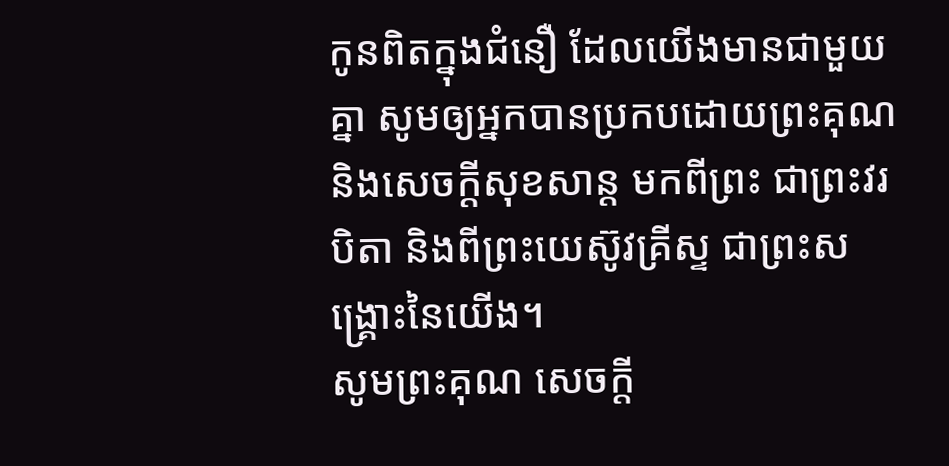កូនពិតក្នុងជំនឿ ដែលយើងមានជាមួយគ្នា សូមឲ្យអ្នកបានប្រកបដោយព្រះគុណ និងសេចក្ដីសុខសាន្ត មកពីព្រះ ជាព្រះវរបិតា និងពីព្រះយេស៊ូវគ្រីស្ទ ជាព្រះសង្គ្រោះនៃយើង។
សូមព្រះគុណ សេចក្ដី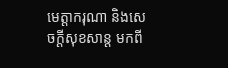មេត្តាករុណា និងសេចក្ដីសុខសាន្ត មកពី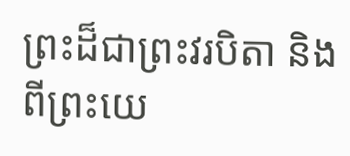ព្រះដ៏ជាព្រះវរបិតា និងពីព្រះយេ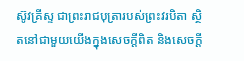ស៊ូវគ្រីស្ទ ជាព្រះរាជបុត្រារបស់ព្រះវរបិតា ស្ថិតនៅជាមួយយើងក្នុងសេចក្ដីពិត និងសេចក្ដី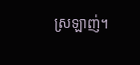ស្រឡាញ់។